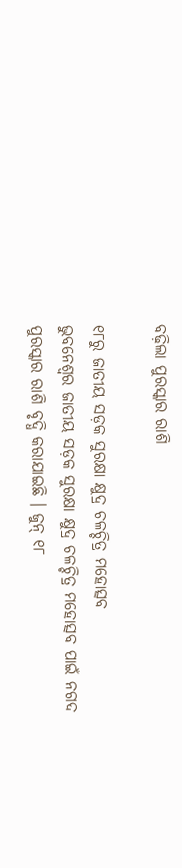ବଢ଼ିଲା ପୁରସ୍କାର ରାଶି

୧୮ରୁ ଜାତୀୟ ସଡ଼କ ସୁରକ୍ଷା କ୍ଷୁଦ୍ର ଚଳଚ୍ଚିତ୍ର ମହୋତ୍ସବ
ଭୁବନେଶ୍ୱର ଜାତୀୟ ସଡ଼କ ସୁରକ୍ଷା କ୍ଷୁଦ୍ର ଚଳଚ୍ଚିତ୍ର ମହୋତ୍ସବ ପାଇଁ ନଗଦ ପୁରସ୍କାର ରାଶି ବୃଦ୍ଧି କରାଯାଇଛି । ଜୁନ୍ ୧୮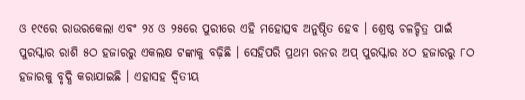ଓ ୧୯ରେ ରାଉରକେଲା ଏବଂ ୨୪ ଓ ୨୫ରେ ପୁରୀରେ ଏହି ମହୋତ୍ସବ ଅନୁଷ୍ଠିତ ହେବ । ଶ୍ରେଷ୍ଠ ଚଳଚ୍ଚିତ୍ର ପାଇଁ ପୁରସ୍କାର ରାଶି ୫ଠ ହଜାରରୁ ଏକଲକ୍ଷ ଟଙ୍କାକୁ ବଢ଼ିଛି । ସେହିପରି ପ୍ରଥମ ରନର ଅପ୍ ପୁରସ୍କାର ୪ଠ ହଜାରରୁ ୮ଠ ହଜାରକୁ ବୃଦ୍ଧି କରାଯାଇଛି । ଏହାସହ ଦ୍ୱିତୀୟ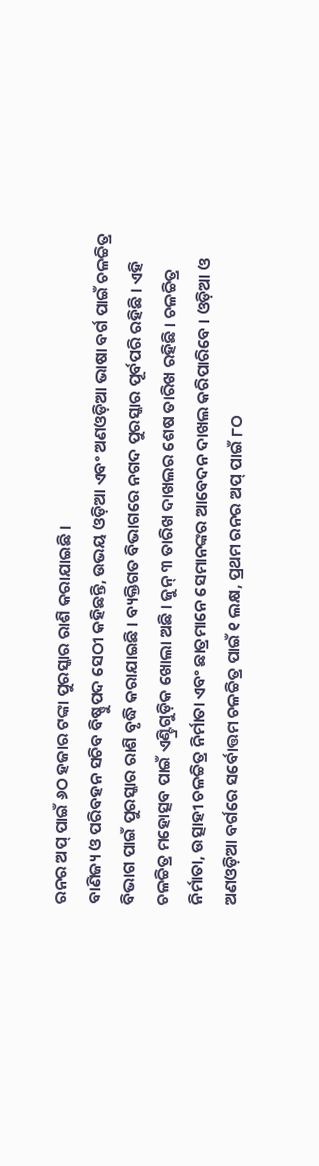ରନର ଅପ୍ ପାଇଁ ୬ଠ ହଜାର ଟଙ୍କା ପୁରସ୍କାର ରାଶି କରାଯାଇଛି ।
ବାଣିଜ୍ୟ ଓ ପରିବହନ ସଚିବ ବିଷ୍ଣୁପଦ ସେଠୀ କହିଛନ୍ତି, ଉଭୟ ଓଡ଼ିଆ ଏବଂ ଅଣଓଡ଼ିଆ ଭାଷା ବର୍ଗ ପାଇଁ ଚଳଚ୍ଚିତ୍ର ବିଭାଗ ପାଇଁ ପୁରସ୍କାର ରାଶି ବୃଦ୍ଧି କରାଯାଇଛି । ବ୍ୟକ୍ତିଗତ ବିଭାଗରେ ନଗଦ ପୁରସ୍କାର ପୂର୍ବପରି ରହିଛି । ଏହି ଚଳଚ୍ଚିତ୍ର ମହୋତ୍ସବ ପାଇଁ ଏଣ୍ଟ୍ରିଗୁଡ଼ିକ ଖୋଲା ଅଛି । ଜୁନ୍ ୩ ତାରିଖ ଦାଖଲର ଶେଷ ତାରିଖ ରହିଛି । ଚଳଚ୍ଚିତ୍ର ନିର୍ମାତା, ଉତ୍ସାହୀ ଚଳଚ୍ଚିତ୍ର ନିର୍ମାତା ଏବଂ ଛାତ୍ରମାନେ ସେମାନଙ୍କର ଆବେଦନ ଦାଖଲ କରିପାରିବେ । ଓଡ଼ିଆ ଓ ଅଣଓଡ଼ିଆ ବର୍ଗରେ ସର୍ବୋତ୍ତମ ଚଳଚ୍ଚିତ୍ର ପାଇଁ ୧ ଲକ୍ଷ, ପ୍ରଥମ ରନର ଅପ୍ ପାଇଁ ୮ଠ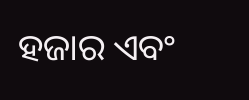ହଜାର ଏବଂ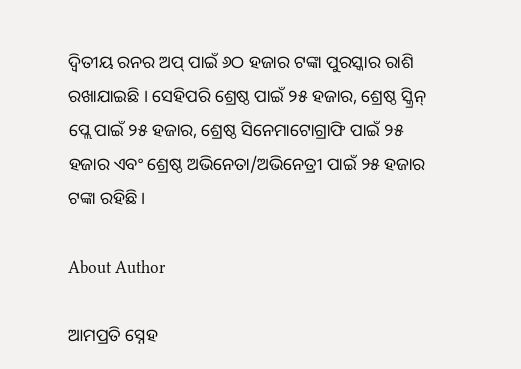ଦ୍ୱିତୀୟ ରନର ଅପ୍ ପାଇଁ ୬ଠ ହଜାର ଟଙ୍କା ପୁରସ୍କାର ରାଶି ରଖାଯାଇଛି । ସେହିପରି ଶ୍ରେଷ୍ଠ ପାଇଁ ୨୫ ହଜାର, ଶ୍ରେଷ୍ଠ ସ୍କ୍ରିନ୍ ପ୍ଲେ ପାଇଁ ୨୫ ହଜାର, ଶ୍ରେଷ୍ଠ ସିନେମାଟୋଗ୍ରାଫି ପାଇଁ ୨୫ ହଜାର ଏବଂ ଶ୍ରେଷ୍ଠ ଅଭିନେତା/ଅଭିନେତ୍ରୀ ପାଇଁ ୨୫ ହଜାର ଟଙ୍କା ରହିଛି ।

About Author

ଆମପ୍ରତି ସ୍ନେହ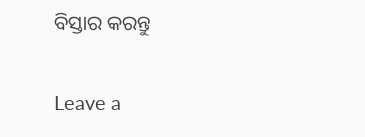ବିସ୍ତାର କରନ୍ତୁ

Leave a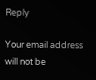Reply

Your email address will not be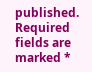published. Required fields are marked *